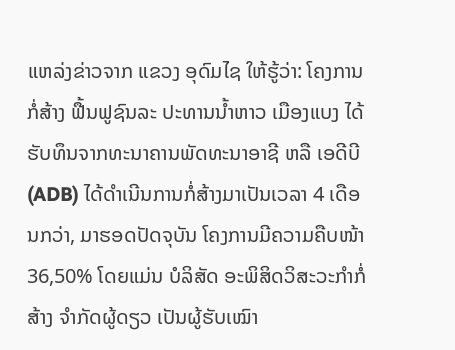ແຫລ່ງຂ່າວຈາກ ແຂວງ ອຸດົມໄຊ ໃຫ້ຮູ້ວ່າ: ໂຄງການກໍ່ສ້າງ ຟື້ນຟູຊົນລະ ປະທານນ້ຳຫາວ ເມືອງແບງ ໄດ້ຮັບທຶນຈາກທະນາຄານພັດທະນາອາຊີ ຫລື ເອດີບີ (ADB) ໄດ້ດໍາເນີນການກໍ່ສ້າງມາເປັນເວລາ 4 ເດືອນກວ່າ, ມາຮອດປັດຈຸບັນ ໂຄງການມີຄວາມຄືບໜ້າ 36,50% ໂດຍແມ່ນ ບໍລິສັດ ອະພິສິດວິສະວະກຳກໍ່ສ້າງ ຈໍາກັດຜູ້ດຽວ ເປັນຜູ້ຮັບເໝົາ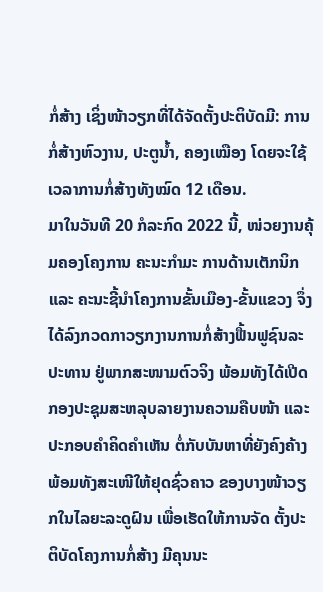ກໍ່ສ້າງ ເຊິ່ງໜ້າວຽກທີ່ໄດ້ຈັດຕັ້ງປະຕິບັດມີ: ການກໍ່ສ້າງຫົວງານ, ປະຕູນ້ຳ, ຄອງເໝືອງ ໂດຍຈະໃຊ້ເວລາການກໍ່ສ້າງທັງໝົດ 12 ເດືອນ.
ມາໃນວັນທີ 20 ກໍລະກົດ 2022 ນີ້, ໜ່ວຍງານຄຸ້ມຄອງໂຄງການ ຄະນະກໍາມະ ການດ້ານເຕັກນິກ ແລະ ຄະນະຊີ້ນຳໂຄງການຂັ້ນເມືອງ-ຂັ້ນແຂວງ ຈຶ່ງໄດ້ລົງກວດກາວຽກງານການກໍ່ສ້າງຟື້ນຟູຊົນລະປະທານ ຢູ່ພາກສະໜາມຕົວຈິງ ພ້ອມທັງໄດ້ເປີດກອງປະຊຸມສະຫລຸບລາຍງານຄວາມຄືບໜ້າ ແລະ ປະກອບຄຳຄິດຄຳເຫັນ ຕໍ່ກັບບັນຫາທີ່ຍັງຄົງຄ້າງ ພ້ອມທັງສະເໜີໃຫ້ຢຸດຊົ່ວຄາວ ຂອງບາງໜ້າວຽກໃນໄລຍະລະດູຝົນ ເພື່ອເຮັດໃຫ້ການຈັດ ຕັ້ງປະຕິບັດໂຄງການກໍ່ສ້າງ ມີຄຸນນະ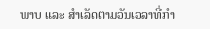ພາບ ແລະ ສຳເລັດຕາມວັນເວລາທີ່ກຳ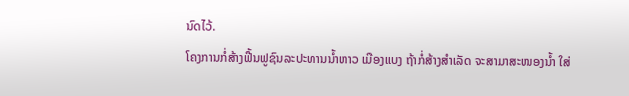ນົດໄວ້.
ໂຄງການກໍ່ສ້າງຟື້ນຟູຊົນລະປະທານນ້ຳຫາວ ເມືອງແບງ ຖ້າກໍ່ສ້າງສຳເລັດ ຈະສາມາສະໜອງນ້ຳ ໃສ່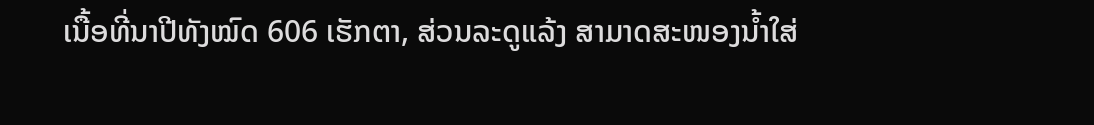ເນື້ອທີ່ນາປີທັງໝົດ 606 ເຮັກຕາ, ສ່ວນລະດູແລ້ງ ສາມາດສະໜອງນ້ຳໃສ່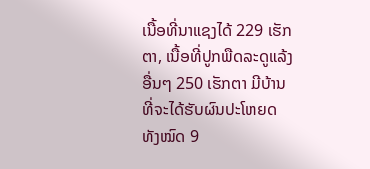ເນື້ອທີ່ນາແຊງໄດ້ 229 ເຮັກຕາ, ເນື້ອທີ່ປູກພືດລະດູແລ້ງອື່ນໆ 250 ເຮັກຕາ ມີບ້ານທີ່ຈະໄດ້ຮັບຜົນປະໂຫຍດ ທັງໝົດ 9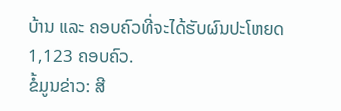ບ້ານ ແລະ ຄອບຄົວທີ່ຈະໄດ້ຮັບຜົນປະໂຫຍດ 1,123 ຄອບຄົວ.
ຂໍ້ມູນຂ່າວ: ສີ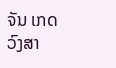ຈັນ ເກດວົງສາ